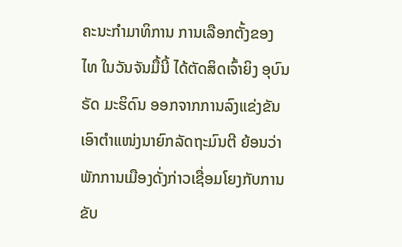ຄະນະກຳມາທິການ ການເລືອກຕັ້ງຂອງ ໄທ ໃນວັນຈັນມື້ນີ້ ໄດ້ຕັດສິດເຈົ້າຍິງ ອຸບົນ
ຣັດ ມະຮິດົນ ອອກຈາກການລົງແຂ່ງຂັນເອົາຕຳແໜ່ງນາຍົກລັດຖະມົນຕີ ຍ້ອນວ່າ
ພັກການເມືອງດັ່ງກ່າວເຊື່ອມໂຍງກັບການຂັບ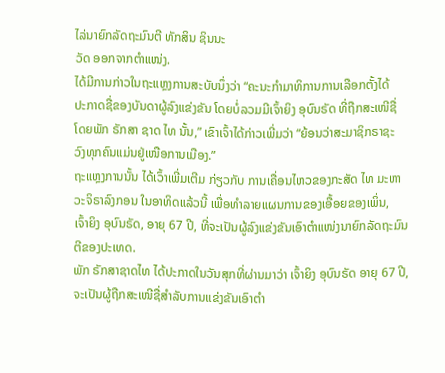ໄລ່ນາຍົກລັດຖະມົນຕີ ທັກສິນ ຊິນນະ
ວັດ ອອກຈາກຕຳແໜ່ງ.
ໄດ້ມີການກ່າວໃນຖະແຫຼງການສະບັບນຶ່ງວ່າ “ຄະນະກຳມາທິການການເລືອກຕັ້ງໄດ້
ປະກາດຊື່ຂອງບັນດາຜູ້ລົງແຂ່ງຂັນ ໂດຍບໍ່ລວມມີເຈົ້າຍິງ ອຸບົນຣັດ ທີ່ຖືກສະເໜີຊື່
ໂດຍພັກ ຣັກສາ ຊາດ ໄທ ນັ້ນ,” ເຂົາເຈົ້າໄດ້ກ່າວເພີ່ມວ່າ “ຍ້ອນວ່າສະມາຊິກຣາຊະ
ວົງທຸກຄົນແມ່ນຢູ່ເໜືອການເມືອງ.”
ຖະແຫຼງການນັ້ນ ໄດ້ເວົ້າເພີ່ມເຕີມ ກ່ຽວກັບ ການເຄື່ອນໄຫວຂອງກະສັດ ໄທ ມະຫາ
ວະຈິຣາລົງກອນ ໃນອາທິດແລ້ວນີ້ ເພື່ອທຳລາຍແຜນການຂອງເອື້ອຍຂອງເພິ່ນ,
ເຈົ້າຍິງ ອຸບົນຣັດ, ອາຍຸ 67 ປີ, ທີ່ຈະເປັນຜູ້ລົງແຂ່ງຂັນເອົາຕຳແໜ່ງນາຍົກລັດຖະມົນ
ຕີຂອງປະເທດ.
ພັກ ຣັກສາຊາດໄທ ໄດ້ປະກາດໃນວັນສຸກທີ່ຜ່ານມາວ່າ ເຈົ້າຍິງ ອຸບົນຣັດ ອາຍຸ 67 ປີ,
ຈະເປັນຜູ້ຖືກສະເໜີຊື່ສຳລັບການແຂ່ງຂັນເອົາຕຳ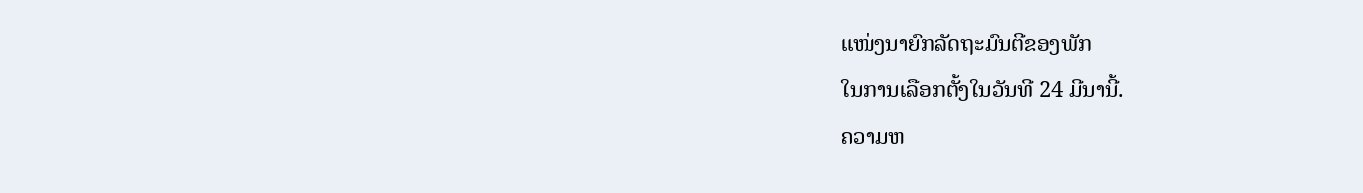ແໜ່ງນາຍົກລັດຖະມົນຕີຂອງພັກ
ໃນການເລືອກຕັ້ງໃນວັນທີ 24 ມີນານີ້.
ຄວາມຫ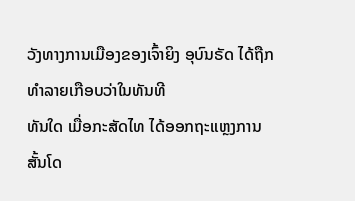ວັງທາງການເມືອງຂອງເຈົ້າຍິງ ອຸບົນຣັດ ໄດ້ຖືກທຳລາຍເກືອບວ່າໃນທັນທີ
ທັນໃດ ເມື່ອກະສັດໄທ ໄດ້ອອກຖະແຫຼງການສັ້ນໂດ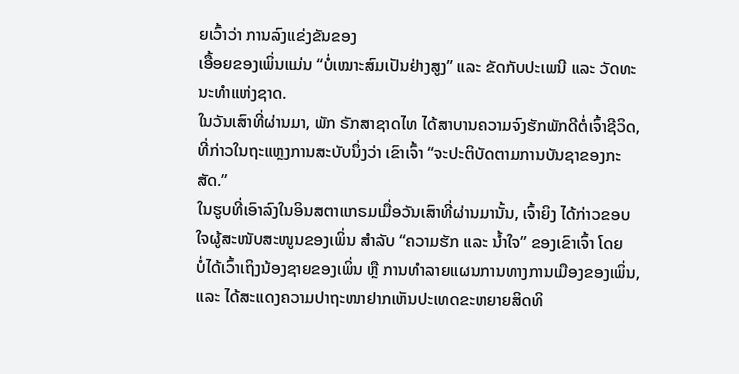ຍເວົ້າວ່າ ການລົງແຂ່ງຂັນຂອງ
ເອື້ອຍຂອງເພິ່ນແມ່ນ “ບໍ່ເໝາະສົມເປັນຢ່າງສູງ” ແລະ ຂັດກັບປະເພນີ ແລະ ວັດທະ
ນະທຳແຫ່ງຊາດ.
ໃນວັນເສົາທີ່ຜ່ານມາ, ພັກ ຣັກສາຊາດໄທ ໄດ້ສາບານຄວາມຈົງຮັກພັກດີຕໍ່ເຈົ້າຊີວິດ,
ທີ່ກ່າວໃນຖະແຫຼງການສະບັບນຶ່ງວ່າ ເຂົາເຈົ້າ “ຈະປະຕິບັດຕາມການບັນຊາຂອງກະ
ສັດ.”
ໃນຮູບທີ່ເອົາລົງໃນອິນສຕາແກຣມເມື່ອວັນເສົາທີ່ຜ່ານມານັ້ນ, ເຈົ້າຍິງ ໄດ້ກ່າວຂອບ
ໃຈຜູ້ສະໜັບສະໜູນຂອງເພິ່ນ ສຳລັບ “ຄວາມຮັກ ແລະ ນ້ຳໃຈ” ຂອງເຂົາເຈົ້າ ໂດຍ
ບໍ່ໄດ້ເວົ້າເຖິງນ້ອງຊາຍຂອງເພິ່ນ ຫຼື ການທຳລາຍແຜນການທາງການເມືອງຂອງເພິ່ນ,
ແລະ ໄດ້ສະແດງຄວາມປາຖະໜາຢາກເຫັນປະເທດຂະຫຍາຍສິດທິ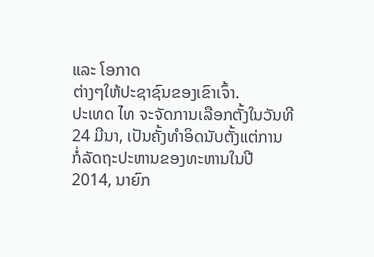ແລະ ໂອກາດ
ຕ່າງໆໃຫ້ປະຊາຊົນຂອງເຂົາເຈົ້າ.
ປະເທດ ໄທ ຈະຈັດການເລືອກຕັ້ງໃນວັນທີ 24 ມີນາ, ເປັນຄັ້ງທຳອິດນັບຕັ້ງແຕ່ການ
ກໍ່ລັດຖະປະຫານຂອງທະຫານໃນປີ 2014, ນາຍົກ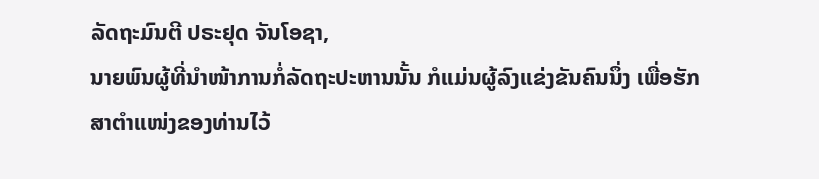ລັດຖະມົນຕີ ປຣະຢຸດ ຈັນໂອຊາ,
ນາຍພົນຜູ້ທີ່ນຳໜ້າການກໍ່ລັດຖະປະຫານນັ້ນ ກໍແມ່ນຜູ້ລົງແຂ່ງຂັນຄົນນຶ່ງ ເພື່ອຮັກ
ສາຕຳແໜ່ງຂອງທ່ານໄວ້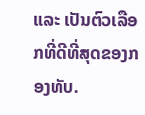ແລະ ເປັນຕົວເລືອກທີ່ດີທີ່ສຸດຂອງກອງທັບ.